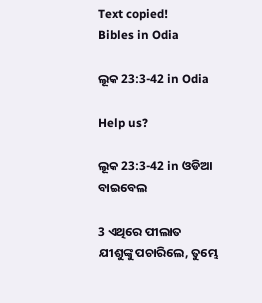Text copied!
Bibles in Odia

ଲୂକ 23:3-42 in Odia

Help us?

ଲୂକ 23:3-42 in ଓଡିଆ ବାଇବେଲ

3 ଏଥିରେ ପୀଲାତ ଯୀଶୁଙ୍କୁ ପଚାରିଲେ, ତୁମ୍ଭେ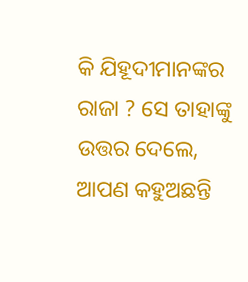କି ଯିହୂଦୀମାନଙ୍କର ରାଜା ? ସେ ତାହାଙ୍କୁ ଉତ୍ତର ଦେଲେ, ଆପଣ କହୁଅଛନ୍ତି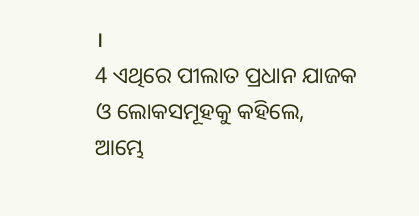।
4 ଏଥିରେ ପୀଲାତ ପ୍ରଧାନ ଯାଜକ ଓ ଲୋକସମୂହକୁ କହିଲେ, ଆମ୍ଭେ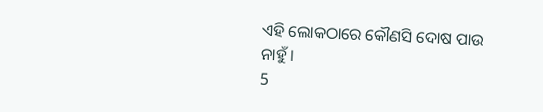ଏହି ଲୋକଠାରେ କୌଣସି ଦୋଷ ପାଉ ନାହୁଁ ।
5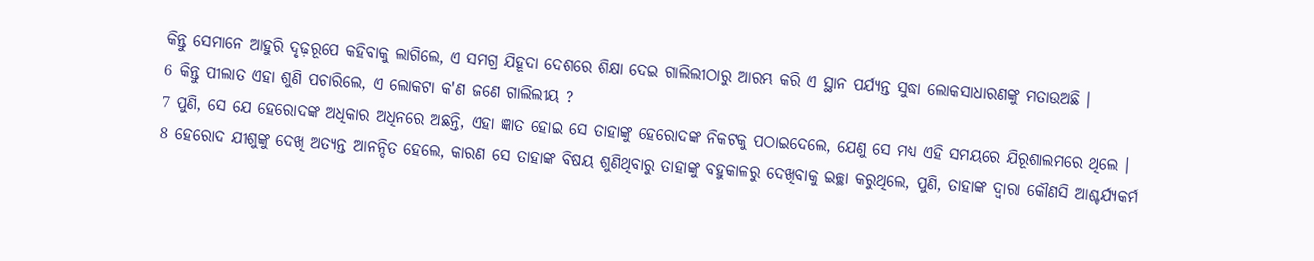କିନ୍ତୁ ସେମାନେ ଆହୁରି ଦୃଢ଼ରୂପେ କହିବାକୁ ଲାଗିଲେ, ଏ ସମଗ୍ର ଯିହୂଦା ଦେଶରେ ଶିକ୍ଷା ଦେଇ ଗାଲିଲୀଠାରୁ ଆରମ୍ଭ କରି ଏ ସ୍ଥାନ ପର୍ଯ୍ୟନ୍ତ ସୁଦ୍ଧା ଲୋକସାଧାରଣଙ୍କୁ ମତାଉଅଛି ।
6 କିନ୍ତୁ ପୀଲାତ ଏହା ଶୁଣି ପଚାରିଲେ, ଏ ଲୋକଟା କ'ଣ ଜଣେ ଗାଲିଲୀୟ ?
7 ପୁଣି, ସେ ଯେ ହେରୋଦଙ୍କ ଅଧିକାର ଅଧିନରେ ଅଛନ୍ତି, ଏହା ଜ୍ଞାତ ହୋଇ ସେ ତାହାଙ୍କୁ ହେରୋଦଙ୍କ ନିକଟକୁ ପଠାଇଦେଲେ, ଯେଣୁ ସେ ମଧ୍ୟ ଏହି ସମୟରେ ଯିରୂଶାଲମରେ ଥିଲେ ।
8 ହେରୋଦ ଯୀଶୁଙ୍କୁ ଦେଖି ଅତ୍ୟନ୍ତ ଆନନ୍ଦିତ ହେଲେ, କାରଣ ସେ ତାହାଙ୍କ ବିଷୟ ଶୁଣିଥିବାରୁ ତାହାଙ୍କୁ ବହୁକାଳରୁ ଦେଖିବାକୁ ଇଚ୍ଛା କରୁଥିଲେ, ପୁଣି, ତାହାଙ୍କ ଦ୍ୱାରା କୌଣସି ଆଶ୍ଚର୍ଯ୍ୟକର୍ମ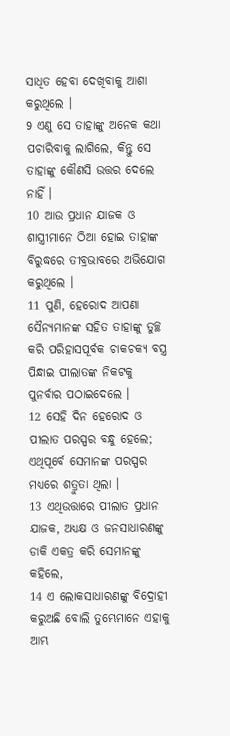ସାଧିତ ହେବା ଦେଖିବାକୁ ଆଶା କରୁଥିଲେ ।
9 ଏଣୁ ସେ ତାହାଙ୍କୁ ଅନେକ କଥା ପଚାରିବାକୁ ଲାଗିଲେ, କିନ୍ତୁ ସେ ତାହାଙ୍କୁ କୌଣସି ଉତ୍ତର ଦେଲେ ନାହିଁ ।
10 ଆଉ ପ୍ରଧାନ ଯାଜକ ଓ ଶାସ୍ତ୍ରୀମାନେ ଠିଆ ହୋଇ ତାହାଙ୍କ ବିରୁଦ୍ଧରେ ତୀବ୍ରଭାବରେ ଅଭିଯୋଗ କରୁଥିଲେ ।
11 ପୁଣି, ହେରୋଦ ଆପଣା ସୈନ୍ୟମାନଙ୍କ ସହିତ ତାହାଙ୍କୁ ତୁଚ୍ଛ କରି ପରିହାସପୂର୍ବକ ଚାକଚକ୍ୟ ବସ୍ତ୍ର ପିନ୍ଧାଇ ପୀଲାତଙ୍କ ନିକଟକୁ ପୁନର୍ବାର ପଠାଇଦେଲେ ।
12 ସେହି ଦିନ ହେରୋଦ ଓ ପୀଲାତ ପରସ୍ପର ବନ୍ଧୁ ହେଲେ; ଏଥିପୂର୍ବେ ସେମାନଙ୍କ ପରସ୍ପର ମଧ୍ୟରେ ଶତ୍ରୁତା ଥିଲା ।
13 ଏଥିଉତ୍ତାରେ ପୀଲାତ ପ୍ରଧାନ ଯାଜକ, ଅଧ୍ୟକ୍ଷ ଓ ଜନସାଧାରଣଙ୍କୁ ଡାକି ଏକତ୍ର କରି ସେମାନଙ୍କୁ କହିଲେ,
14 ଏ ଲୋକସାଧାରଣଙ୍କୁ ବିଦ୍ରୋହୀ କରୁଅଛି ବୋଲି ତୁମ୍ଭେମାନେ ଏହାକୁ ଆମ୍ଭ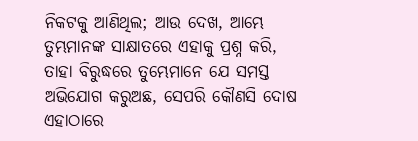ନିକଟକୁ ଆଣିଥିଲ; ଆଉ ଦେଖ, ଆମ୍ଭେ ତୁମ୍ଭମାନଙ୍କ ସାକ୍ଷାତରେ ଏହାକୁ ପ୍ରଶ୍ନ କରି, ତାହା ବିରୁଦ୍ଧରେ ତୁମ୍ଭେମାନେ ଯେ ସମସ୍ତ ଅଭିଯୋଗ କରୁଅଛ, ସେପରି କୌଣସି ଦୋଷ ଏହାଠାରେ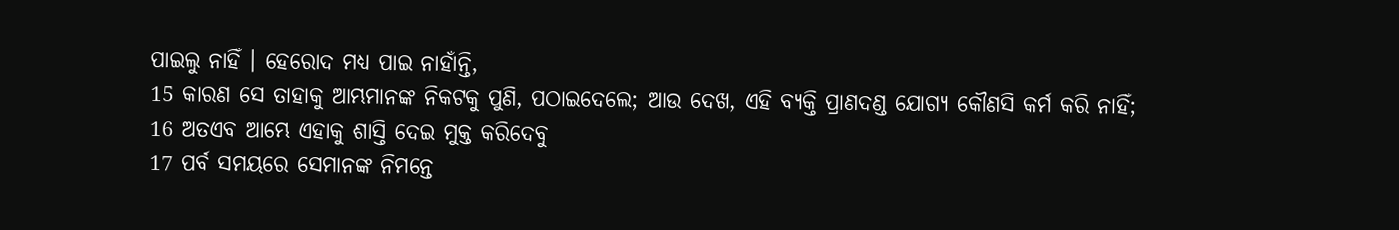ପାଇଲୁ ନାହିଁ । ହେରୋଦ ମଧ୍ୟ ପାଇ ନାହାଁନ୍ତି,
15 କାରଣ ସେ ତାହାକୁ ଆମ୍ଭମାନଙ୍କ ନିକଟକୁ ପୁଣି, ପଠାଇଦେଲେ; ଆଉ ଦେଖ, ଏହି ବ୍ୟକ୍ତି ପ୍ରାଣଦଣ୍ଡ ଯୋଗ୍ୟ କୌଣସି କର୍ମ କରି ନାହିଁ;
16 ଅତଏବ ଆମ୍ଭେ ଏହାକୁ ଶାସ୍ତି ଦେଇ ମୁକ୍ତ କରିଦେବୁ
17 ପର୍ବ ସମୟରେ ସେମାନଙ୍କ ନିମନ୍ତେ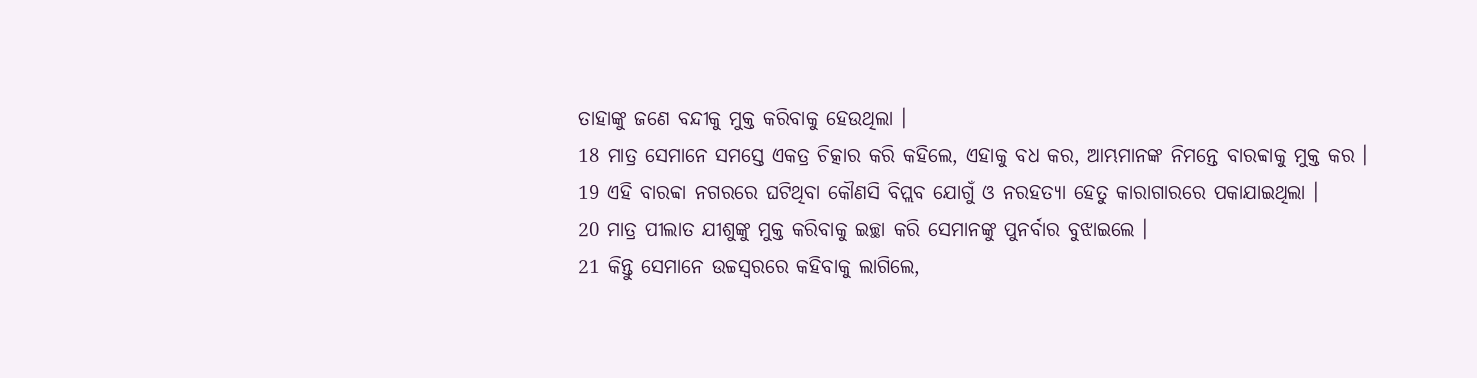ତାହାଙ୍କୁ ଜଣେ ବନ୍ଦୀକୁ ମୁକ୍ତ କରିବାକୁ ହେଉଥିଲା ।
18 ମାତ୍ର ସେମାନେ ସମସ୍ତେ ଏକତ୍ର ଚିତ୍କାର କରି କହିଲେ, ଏହାକୁ ବଧ କର, ଆମ୍ଭମାନଙ୍କ ନିମନ୍ତେ ବାରବ୍ବାକୁ ମୁକ୍ତ କର ।
19 ଏହି ବାରବ୍ବା ନଗରରେ ଘଟିଥିବା କୌଣସି ବିପ୍ଲବ ଯୋଗୁଁ ଓ ନରହତ୍ୟା ହେତୁ କାରାଗାରରେ ପକାଯାଇଥିଲା ।
20 ମାତ୍ର ପୀଲାତ ଯୀଶୁଙ୍କୁ ମୁକ୍ତ କରିବାକୁ ଇଚ୍ଛା କରି ସେମାନଙ୍କୁ ପୁନର୍ବାର ବୁଝାଇଲେ ।
21 କିନ୍ତୁ ସେମାନେ ଉଚ୍ଚସ୍ୱରରେ କହିବାକୁ ଲାଗିଲେ,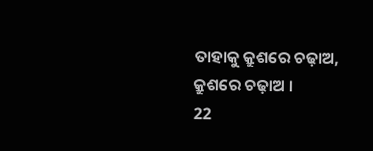ତାହାକୁ କ୍ରୁଶରେ ଚଢ଼ାଅ, କ୍ରୁଶରେ ଚଢ଼ାଅ ।
22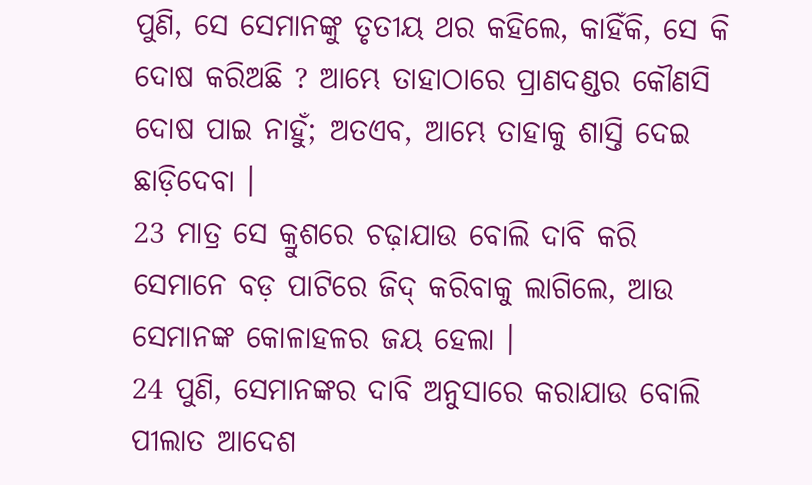ପୁଣି, ସେ ସେମାନଙ୍କୁ ତୃତୀୟ ଥର କହିଲେ, କାହିଁକି, ସେ କି ଦୋଷ କରିଅଛି ? ଆମ୍ଭେ ତାହାଠାରେ ପ୍ରାଣଦଣ୍ଡର କୌଣସି ଦୋଷ ପାଇ ନାହୁଁ; ଅତଏବ, ଆମ୍ଭେ ତାହାକୁ ଶାସ୍ତି ଦେଇ ଛାଡ଼ିଦେବା ।
23 ମାତ୍ର ସେ କ୍ରୁଶରେ ଚଢ଼ାଯାଉ ବୋଲି ଦାବି କରି ସେମାନେ ବଡ଼ ପାଟିରେ ଜିଦ୍ କରିବାକୁ ଲାଗିଲେ, ଆଉ ସେମାନଙ୍କ କୋଳାହଳର ଜୟ ହେଲା ।
24 ପୁଣି, ସେମାନଙ୍କର ଦାବି ଅନୁସାରେ କରାଯାଉ ବୋଲି ପୀଲାତ ଆଦେଶ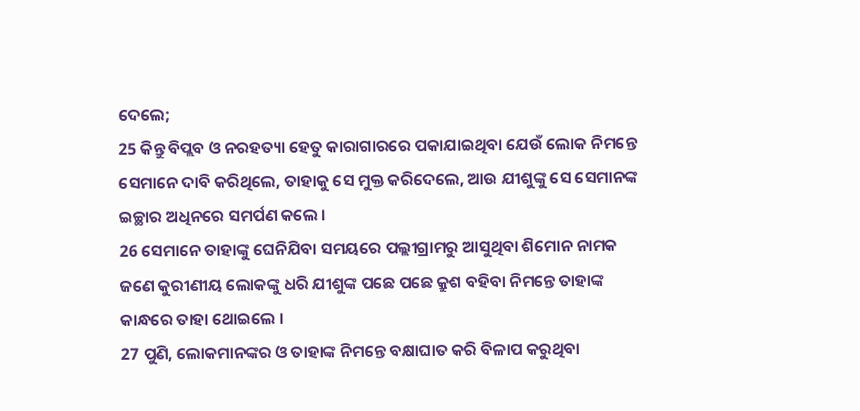ଦେଲେ;
25 କିନ୍ତୁ ବିପ୍ଲବ ଓ ନରହତ୍ୟା ହେତୁ କାରାଗାରରେ ପକାଯାଇଥିବା ଯେଉଁ ଲୋକ ନିମନ୍ତେ ସେମାନେ ଦାବି କରିଥିଲେ, ତାହାକୁ ସେ ମୁକ୍ତ କରିଦେଲେ, ଆଉ ଯୀଶୁଙ୍କୁ ସେ ସେମାନଙ୍କ ଇଚ୍ଛାର ଅଧିନରେ ସମର୍ପଣ କଲେ ।
26 ସେମାନେ ତାହାଙ୍କୁ ଘେନିଯିବା ସମୟରେ ପଲ୍ଲୀଗ୍ରାମରୁ ଆସୁଥିବା ଶିମୋନ ନାମକ ଜଣେ କୁରୀଣୀୟ ଲୋକଙ୍କୁ ଧରି ଯୀଶୁଙ୍କ ପଛେ ପଛେ କ୍ରୁଶ ବହିବା ନିମନ୍ତେ ତାହାଙ୍କ କାନ୍ଧରେ ତାହା ଥୋଇଲେ ।
27 ପୁଣି, ଲୋକମାନଙ୍କର ଓ ତାହାଙ୍କ ନିମନ୍ତେ ବକ୍ଷାଘାତ କରି ବିଳାପ କରୁଥିବା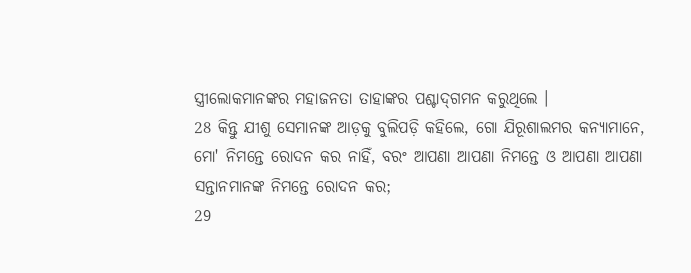ସ୍ତ୍ରୀଲୋକମାନଙ୍କର ମହାଜନତା ତାହାଙ୍କର ପଶ୍ଚାଦ୍‌ଗମନ କରୁଥିଲେ ।
28 କିନ୍ତୁ ଯୀଶୁ ସେମାନଙ୍କ ଆଡ଼କୁ ବୁଲିପଡ଼ି କହିଲେ, ଗୋ ଯିରୂଶାଲମର କନ୍ୟାମାନେ, ମୋ' ନିମନ୍ତେ ରୋଦନ କର ନାହିଁ, ବରଂ ଆପଣା ଆପଣା ନିମନ୍ତେ ଓ ଆପଣା ଆପଣା ସନ୍ତାନମାନଙ୍କ ନିମନ୍ତେ ରୋଦନ କର;
29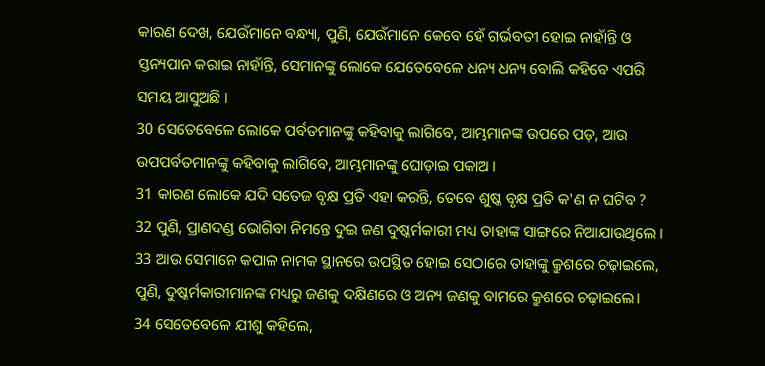କାରଣ ଦେଖ, ଯେଉଁମାନେ ବନ୍ଧ୍ୟା, ପୁଣି, ଯେଉଁମାନେ କେବେ ହେଁ ଗର୍ଭବତୀ ହୋଇ ନାହାଁନ୍ତି ଓ ସ୍ତନ୍ୟପାନ କରାଇ ନାହାଁନ୍ତି, ସେମାନଙ୍କୁ ଲୋକେ ଯେତେବେଳେ ଧନ୍ୟ ଧନ୍ୟ ବୋଲି କହିବେ ଏପରି ସମୟ ଆସୁଅଛି ।
30 ସେତେବେଳେ ଲୋକେ ପର୍ବତମାନଙ୍କୁ କହିବାକୁ ଲାଗିବେ, ଆମ୍ଭମାନଙ୍କ ଉପରେ ପଡ଼, ଆଉ ଉପପର୍ବତମାନଙ୍କୁ କହିବାକୁ ଲାଗିବେ, ଆମ୍ଭମାନଙ୍କୁ ଘୋଡ଼ାଇ ପକାଅ ।
31 କାରଣ ଲୋକେ ଯଦି ସତେଜ ବୃକ୍ଷ ପ୍ରତି ଏହା କରନ୍ତି, ତେବେ ଶୁଷ୍କ ବୃକ୍ଷ ପ୍ରତି କ'ଣ ନ ଘଟିବ ?
32 ପୁଣି, ପ୍ରାଣଦଣ୍ଡ ଭୋଗିବା ନିମନ୍ତେ ଦୁଇ ଜଣ ଦୁଷ୍କର୍ମକାରୀ ମଧ୍ୟ ତାହାଙ୍କ ସାଙ୍ଗରେ ନିଆଯାଉଥିଲେ ।
33 ଆଉ ସେମାନେ କପାଳ ନାମକ ସ୍ଥାନରେ ଉପସ୍ଥିତ ହୋଇ ସେଠାରେ ତାହାଙ୍କୁ କ୍ରୁଶରେ ଚଢ଼ାଇଲେ, ପୁଣି, ଦୁଷ୍କର୍ମକାରୀମାନଙ୍କ ମଧ୍ୟରୁ ଜଣକୁ ଦକ୍ଷିଣରେ ଓ ଅନ୍ୟ ଜଣକୁ ବାମରେ କ୍ରୁଶରେ ଚଢ଼ାଇଲେ।
34 ସେତେବେଳେ ଯୀଶୁ କହିଲେ,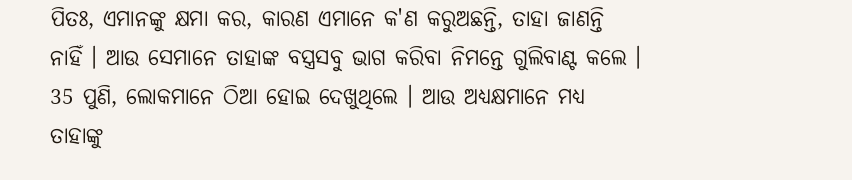ପିତଃ, ଏମାନଙ୍କୁ କ୍ଷମା କର, କାରଣ ଏମାନେ କ'ଣ କରୁଅଛନ୍ତି, ତାହା ଜାଣନ୍ତି ନାହିଁ । ଆଉ ସେମାନେ ତାହାଙ୍କ ବସ୍ତ୍ରସବୁ ଭାଗ କରିବା ନିମନ୍ତେ ଗୁଲିବାଣ୍ଟ କଲେ ।
35 ପୁଣି, ଲୋକମାନେ ଠିଆ ହୋଇ ଦେଖୁଥିଲେ । ଆଉ ଅଧ୍ୟକ୍ଷମାନେ ମଧ୍ୟ ତାହାଙ୍କୁ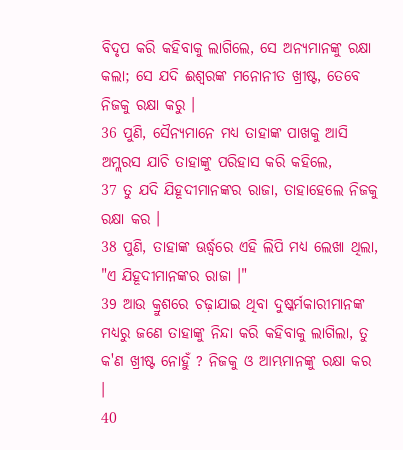ବିଦୃପ କରି କହିବାକୁ ଲାଗିଲେ, ସେ ଅନ୍ୟମାନଙ୍କୁ ରକ୍ଷା କଲା; ସେ ଯଦି ଈଶ୍ୱରଙ୍କ ମନୋନୀତ ଖ୍ରୀଷ୍ଟ, ତେବେ ନିଜକୁ ରକ୍ଷା କରୁ ।
36 ପୁଣି, ସୈନ୍ୟମାନେ ମଧ୍ୟ ତାହାଙ୍କ ପାଖକୁ ଆସି ଅମ୍ଲରସ ଯାଚି ତାହାଙ୍କୁ ପରିହାସ କରି କହିଲେ,
37 ତୁ ଯଦି ଯିହୂଦୀମାନଙ୍କର ରାଜା, ତାହାହେଲେ ନିଜକୁ ରକ୍ଷା କର ।
38 ପୁଣି, ତାହାଙ୍କ ଊର୍ଦ୍ଧ୍ୱରେ ଏହି ଲିପି ମଧ୍ୟ ଲେଖା ଥିଲା, "ଏ ଯିହୂଦୀମାନଙ୍କର ରାଜା ।"
39 ଆଉ କ୍ରୁଶରେ ଚଢ଼ାଯାଇ ଥିବା ଦୁଷ୍କର୍ମକାରୀମାନଙ୍କ ମଧ୍ୟରୁ ଜଣେ ତାହାଙ୍କୁ ନିନ୍ଦା କରି କହିବାକୁ ଲାଗିଲା, ତୁ କ'ଣ ଖ୍ରୀଷ୍ଟ ନୋହୁଁ ? ନିଜକୁ ଓ ଆମ୍ଭମାନଙ୍କୁ ରକ୍ଷା କର ।
40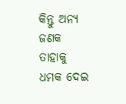କିନ୍ତୁ ଅନ୍ୟ ଜଣକ ତାହାକୁ ଧମକ ଦେଇ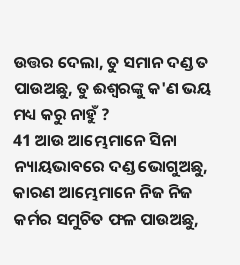ଉତ୍ତର ଦେଲା, ତୁ ସମାନ ଦଣ୍ଡ ତ ପାଉଅଛୁ, ତୁ ଈଶ୍ୱରଙ୍କୁ କ'ଣ ଭୟ ମଧ୍ୟ କରୁ ନାହୁଁ ?
41 ଆଉ ଆମ୍ଭେମାନେ ସିନା ନ୍ୟାୟଭାବରେ ଦଣ୍ଡ ଭୋଗୁଅଛୁ, କାରଣ ଆମ୍ଭେମାନେ ନିଜ ନିଜ କର୍ମର ସମୁଚିତ ଫଳ ପାଉଅଛୁ,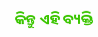କିନ୍ତୁ ଏହି ବ୍ୟକ୍ତି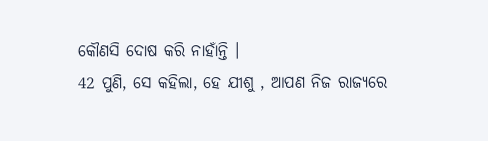କୌଣସି ଦୋଷ କରି ନାହାଁନ୍ତି ।
42 ପୁଣି, ସେ କହିଲା, ହେ ଯୀଶୁ , ଆପଣ ନିଜ ରାଜ୍ୟରେ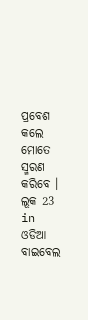ପ୍ରବେଶ କଲେ ମୋତେ ସ୍ମରଣ କରିବେ ।
ଲୂକ 23 in ଓଡିଆ ବାଇବେଲ